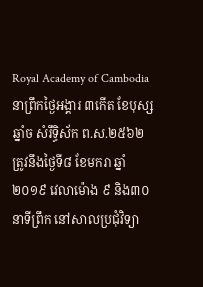Royal Academy of Cambodia
នាព្រឹកថ្ងៃអង្គារ ៣កើត ខែបុស្ស ឆ្នាំច សំរឹទ្ធិស័ក ព.ស.២៥៦២ ត្រូវនឹងថ្ងៃទី៨ ខែមករា ឆ្នាំ២០១៩ វេលាម៉ោង ៩ និង៣០នាទីព្រឹក នៅសាលប្រជុំវិទ្យា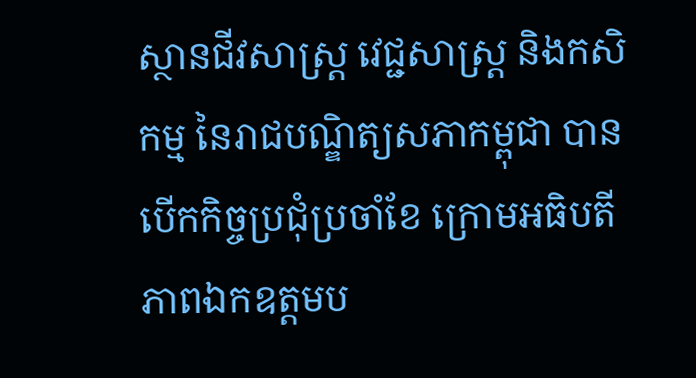ស្ថានជីវសាស្ត្រ វេជ្ជសាស្ត្រ និងកសិកម្ម នៃរាជបណ្ឌិត្យសភាកម្ពុជា បានបើកកិច្ចប្រជុំប្រចាំខែ ក្រោមអធិបតីភាពឯកឧត្តមប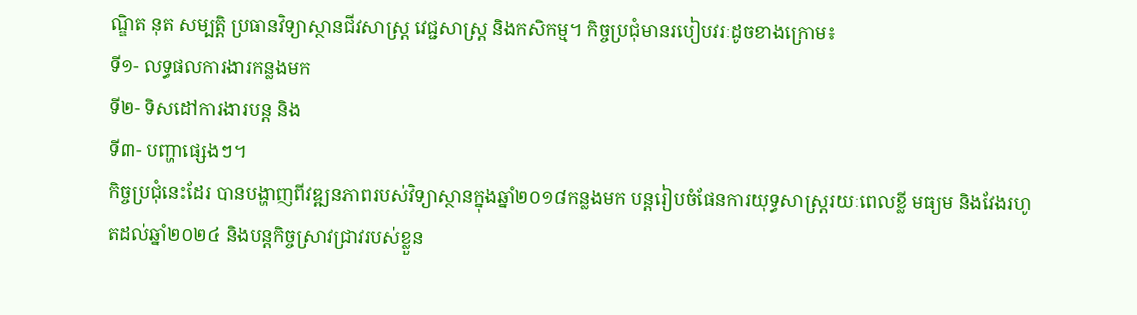ណ្ឌិត នុត សម្បត្តិ ប្រធានវិទ្យាស្ថានជីវសាស្ត្រ វេជ្ជសាស្ត្រ និងកសិកម្ម។ កិច្ចប្រជុំមានរបៀបវរៈដូចខាងក្រោម៖
ទី១- លទ្ធផលការងារកន្លងមក
ទី២- ទិសដៅការងារបន្ត និង
ទី៣- បញ្ហាផ្សេងៗ។
កិច្ចប្រជុំនេះដែរ បានបង្ហាញពីវឌ្ឍនភាពរបស់វិទ្យាស្ថានក្នុងឆ្នាំ២០១៨កន្លងមក បន្តរៀបចំផែនការយុទ្ធសាស្ត្ររយៈពេលខ្លី មធ្យម និងវែងរហូតដល់ឆ្នាំ២០២៤ និងបន្តកិច្ចស្រាវជ្រាវរបស់ខ្លួន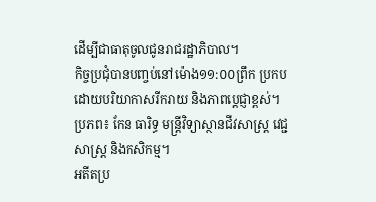ដើម្បីជាធាតុចូលជូនរាជរដ្ឋាភិបាល។
កិច្ចប្រជុំបានបញ្ចប់នៅម៉ោង១១:០០ព្រឹក ប្រកបដោយបរិយាកាសរីករាយ និងភាពបេ្តជ្ញាខ្ពស់។
ប្រភព៖ កែន ធារិទ្ធ មន្ត្រីវិទ្យាស្ថានជីវសាស្ត្រ វេជ្ជសាស្ត្រ និងកសិកម្ម។
អតីតប្រ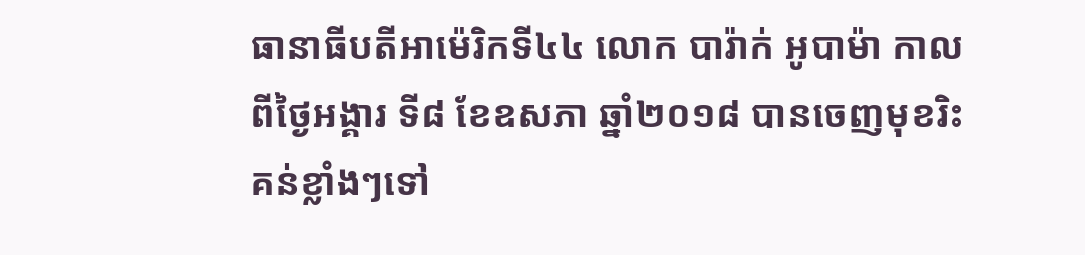ធានាធីបតីអាម៉េរិកទី៤៤ លោក បារ៉ាក់ អូបាម៉ា កាលពីថ្ងៃអង្គារ ទី៨ ខែឧសភា ឆ្នាំ២០១៨ បានចេញមុខរិះគន់ខ្លាំងៗទៅ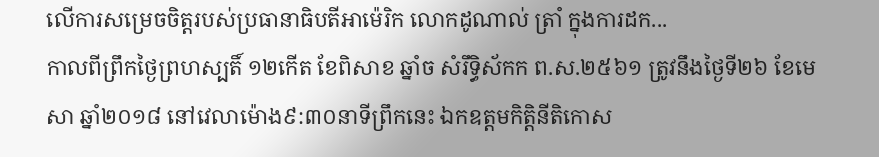លើការសម្រេចចិត្តរបស់ប្រធានាធិបតីអាម៉េរិក លោកដូណាល់ ត្រាំ ក្នុងការដក...
កាលពីព្រឹកថ្ងៃព្រហស្បតិ៍ ១២កើត ខែពិសាខ ឆ្នាំច សំរឹទ្ធិស័កក ព.ស.២៥៦១ ត្រូវនឹងថ្ងៃទី២៦ ខែមេសា ឆ្នាំ២០១៨ នៅវេលាម៉ោង៩:៣០នាទីព្រឹកនេះ ឯកឧត្តមកិត្តិនីតិកោស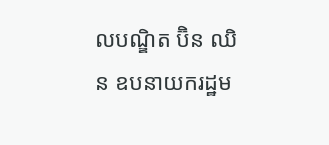លបណ្ឌិត ប៊ិន ឈិន ឧបនាយករដ្ឋម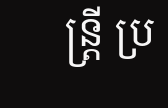ន្ត្រី ប្រ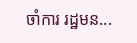ចាំការ រដ្ឋមន...